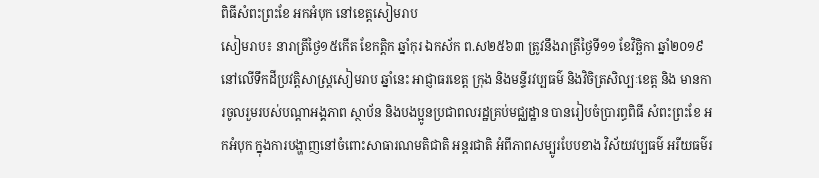ពិធីសំពះព្រះខែ អកអំបុក នៅខេត្តសៀមរាប
សៀមរាប៖ នារាត្រីថ្ងៃ១៥កើត ខែកត្តិក ឆ្នាំកុរ ឯកស័ក ព.ស២៥៦៣ ត្រូវនឹងរាត្រីថ្ងៃទី១១ ខែវិច្ឆិកា ឆ្នាំ២០១៩ នៅលើទឹកដីប្រវត្តិសាស្ត្រសៀមរាប ឆ្នាំនេះ អាជ្ញាធរខេត្ត ក្រុង និងមន្ទីរវប្បធម៌ និងវិចិត្រសិល្បៈខេត្ត និង មានការចូលរួមរបស់បណ្តាអង្គភាព ស្ថាប័ន និងបងប្អូនប្រជាពលរដ្ឋគ្រប់មជ្ឈដ្ឋាន បានរៀបចំប្រារព្ធពិធី សំពះព្រះខែ អកអំបុក ក្នុងការបង្ហាញនៅចំពោះសាធារណមតិជាតិ អន្តរជាតិ អំពីភាពសម្បូរបែបខាង វិស័យវប្បធម៌ អរីយធម៌រ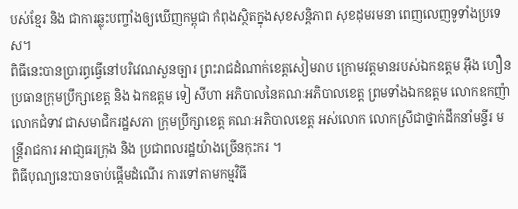បស់ខ្មែរ និង ជាការឆ្លុះបញ្ចាំងឲ្យឃើញកម្ពុជា កំពុងស្ថិតក្នុងសុខសន្តិភាព សុខដុមរមនា ពេញលេញទូទាំងប្រទេស។
ពិធីនេះបានប្រារព្ធធ្វើនៅបរិវេណសួនច្បារ ព្រះរាជដំណាក់ខេត្តសៀមរាប ក្រោមវត្តមានរបស់ឯកឧត្តម អ៊ឹង ហឿន ប្រធានក្រុមប្រឹក្សាខេត្ត និង ឯកឧត្តម ទៀ សីហា អភិបាលនៃគណៈអភិបាលខេត្ត ព្រមទាំងឯកឧត្តម លោកឧកញ៉ា លោកជំទាវ ជាសមាជិករដ្ឋសភា ក្រុមប្រឹក្សាខេត្ត គណៈអភិបាលខេត្ត អស់លោក លោកស្រីជាថ្នាក់ដឹកនាំមន្ទីរ មន្ត្រីរាជការ អាជា្ញធរក្រុង និង ប្រជាពលរដ្ឋយ៉ាងច្រើនកុះករ ។
ពិធីបុណ្យនេះបានចាប់ផ្តើមដំណើរ ការទៅតាមកម្មវិធី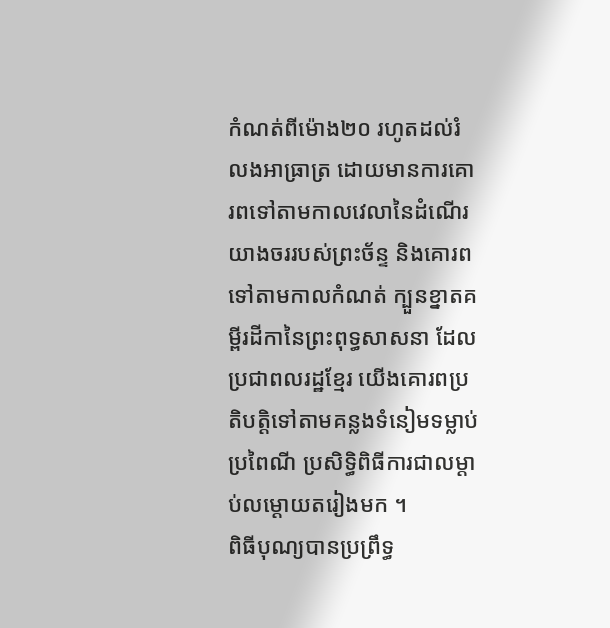កំណត់ពីម៉ោង២០ រហូតដល់រំលងអាធ្រាត្រ ដោយមានការគោរពទៅតាមកាលវេលានៃដំណើរយាងចររបស់ព្រះច័ន្ទ និងគោរពទៅតាមកាលកំណត់ ក្បួនខ្នាតគម្ពីរដីកានៃព្រះពុទ្ធសាសនា ដែលប្រជាពលរដ្ឋខ្មែរ យើងគោរពប្រតិបត្តិទៅតាមគន្លងទំនៀមទម្លាប់ប្រពៃណី ប្រសិទ្ធិពិធីការជាលម្តាប់លម្តោយតរៀងមក ។
ពិធីបុណ្យបានប្រព្រឹទ្ធ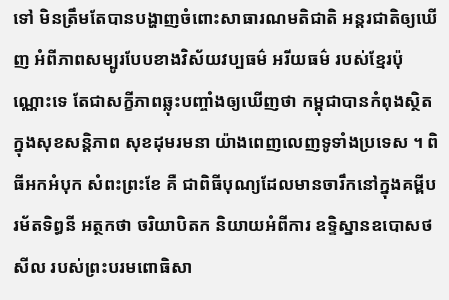ទៅ មិនត្រឹមតែបានបង្ហាញចំពោះសាធារណមតិជាតិ អន្តរជាតិឲ្យឃើញ អំពីភាពសម្បូរបែបខាងវិស័យវប្បធម៌ អរីយធម៌ របស់ខ្មែរប៉ុណ្ណោះទេ តែជាសក្ខីភាពឆ្លុះបញ្ចាំងឲ្យឃើញថា កម្ពុជាបានកំពុងស្ថិតក្នុងសុខសន្តិភាព សុខដុមរមនា យ៉ាងពេញលេញទូទាំងប្រទេស ។ ពិធីអកអំបុក សំពះព្រះខែ គឺ ជាពិធីបុណ្យដែលមានចារឹកនៅក្នុងគម្ពីបរម័តទិព្ធនី អត្ថកថា ចរិយាបិតក និយាយអំពីការ ឧទ្ទិស្នានឧបោសថសីល របស់ព្រះបរមពោធិសា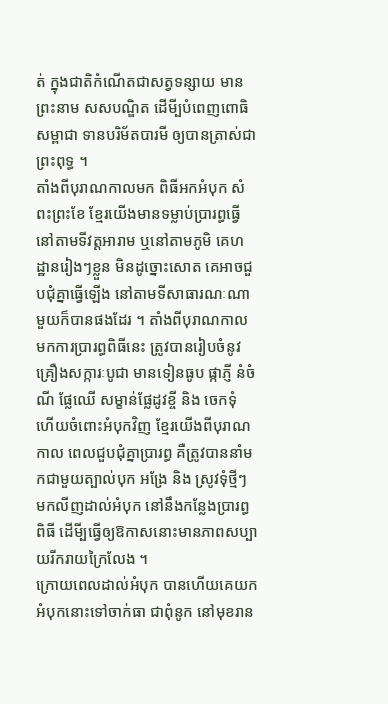ត់ ក្នុងជាតិកំណើតជាសត្វទន្សាយ មានព្រះនាម សសបណ្ឌិត ដើមី្បបំពេញពោធិសម្ពាជា ទានបរិម័តបារមី ឲ្យបានត្រាស់ជាព្រះពុទ្ធ ។
តាំងពីបុរាណកាលមក ពិធីអកអំបុក សំពះព្រះខែ ខ្មែរយើងមានទម្លាប់ប្រារព្ធធ្វើនៅតាមទីវត្តអារាម ឬនៅតាមភូមិ គេហដ្ឋានរៀងៗខ្លួន មិនដូច្នោះសោត គេអាចជួបជុំគ្នាធ្វើឡើង នៅតាមទីសាធារណៈណាមួយក៏បានផងដែរ ។ តាំងពីបុរាណកាលមកការប្រារព្ធពិធីនេះ ត្រូវបានរៀបចំនូវគ្រឿងសក្ការៈបូជា មានទៀនធូប ផ្កាភ្ញី នំចំណី ផ្លែឈើ សម្ខាន់ផ្លែដូវខ្ចី និង ចេកទុំ ហើយចំពោះអំបុកវិញ ខ្មែរយើងពីបុរាណកាល ពេលជួបជុំគ្នាប្រារព្ធ គឺត្រូវបាននាំមកជាមួយត្បាល់បុក អង្រែ និង ស្រូវទុំថ្មីៗ មកលីញដាល់អំបុក នៅនឹងកន្លែងប្រារព្ធពិធី ដើមី្បធ្វើឲ្យឱកាសនោះមានភាពសប្បាយរីករាយក្រៃលែង ។
ក្រោយពេលដាល់អំបុក បានហើយគេយកអំបុកនោះទៅចាក់ធា ជាពុំនូក នៅមុខរាន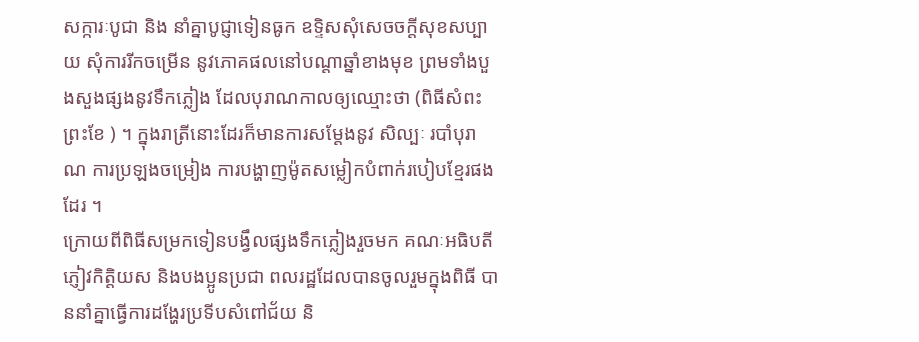សក្ការៈបូជា និង នាំគ្នាបូជ្ញាទៀនធូក ឧទ្ទិសសុំសេចចក្តីសុខសប្បាយ សុំការរីកចម្រើន នូវភោគផលនៅបណ្តាឆ្នាំខាងមុខ ព្រមទាំងបួងសួងផ្សងនូវទឹកភ្លៀង ដែលបុរាណកាលឲ្យឈ្មោះថា (ពិធីសំពះព្រះខែ ) ។ ក្នុងរាត្រីនោះដែរក៏មានការសម្តែងនូវ សិល្បៈ របាំបុរាណ ការប្រឡងចម្រៀង ការបង្ហាញម៉ូតសម្លៀកបំពាក់របៀបខ្មែរផងដែរ ។
ក្រោយពីពិធីសម្រកទៀនបង្វឹលផ្សងទឹកភ្លៀងរួចមក គណៈអធិបតី ភ្ញៀវកិត្តិយស និងបងប្អូនប្រជា ពលរដ្ឋដែលបានចូលរួមក្នុងពិធី បាននាំគ្នាធ្វើការដង្ហែរប្រទីបសំពៅជ័យ និ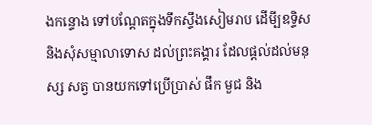ងកន្ទោង ទៅបណ្តែតក្នុងទឹកស្ទឹងសៀមរាប ដើមី្បឧទ្ទិស និងសុំសម្មាលាទោស ដល់ព្រះគង្គារ ដែលផ្តល់ដល់មនុស្ស សត្វ បានយកទៅប្រើប្រាស់ ផឹក មួជ និង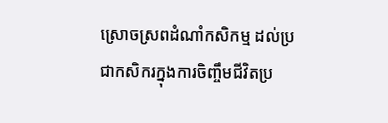ស្រោចស្រពដំណាំកសិកម្ម ដល់ប្រជាកសិករក្នុងការចិញ្ចឹមជីវិតប្រ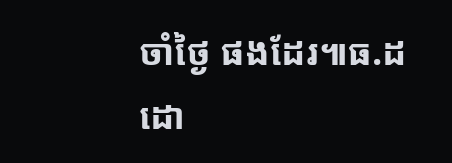ចាំថ្ងៃ ផងដែរ៕ធ.ដ
ដោ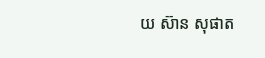យ ស៊ាន សុផាត